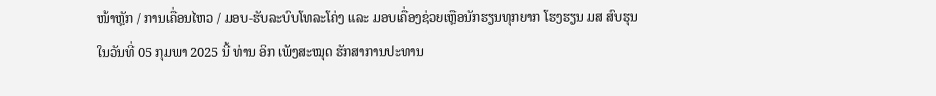ໜ້າຫຼັກ / ການເຄື່ອນໄຫວ / ມອບ-ຮັບລະບົບໂທລະໂຄ່ງ ແລະ ມອບເຄື່ອງຊ່ວຍເຫຼືອນັກຮຽນທຸກຍາກ ໂຮງຮຽນ ມສ ສົບຮຸນ
ໃນວັນທີ່ 05 ກຸມພາ 2025 ນີ້ ທ່ານ ອິກ ເພັງສະໝຸດ ຮັກສາການປະທານ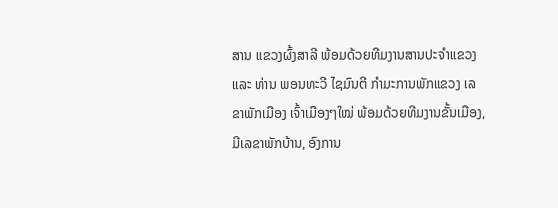ສານ ແຂວງຜົ້ງສາລີ ພ້ອມດ້ວຍທີມງານສານປະຈຳແຂວງ ແລະ ທ່ານ ພອນທະວີ ໄຊມົນຕີ ກຳມະການພັກແຂວງ ເລຂາພັກເມືອງ ເຈົ້າເມືອງໆໃໝ່ ພ້ອມດ້ວຍທີມງານຂັ້ນເມືອງ, ມີເລຂາພັກບ້ານ, ອົງການ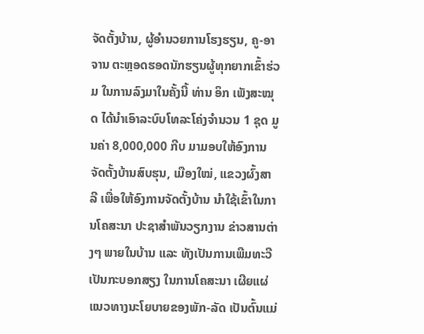ຈັດຕັ້ງບ້ານ, ຜູ້ອໍານວຍການໂຮງຮຽນ, ຄູ-ອາຈານ ຕະຫຼອດຮອດນັກຮຽນຜູ້ທຸກຍາກເຂົ້າຮ່ວມ ໃນການລົງມາໃນຄັ້ງນີ້ ທ່ານ ອິກ ເພັງສະໝຸດ ໄດ້ນຳເອົາລະບົບໂທລະໂຄ່ງຈຳນວນ 1 ຊຸດ ມູນຄ່າ 8,000,000 ກີບ ມາມອບໃຫ້ອົງການຈັດຕັ້ງບ້ານສົບຮຸນ, ເມືອງໃໝ່, ແຂວງຜົ້ງສາລີ ເພື່ອໃຫ້ອົງການຈັດຕັ້ງບ້ານ ນຳໃຊ້ເຂົ້າໃນການໂຄສະນາ ປະຊາສຳພັນວຽກງານ ຂ່າວສານຕ່າງໆ ພາຍໃນບ້ານ ແລະ ທັງເປັນການເພີມທະວີ ເປັນກະບອກສຽງ ໃນການໂຄສະນາ ເຜີຍແຜ່ແນວທາງນະໂຍບາຍຂອງພັກ-ລັດ ເປັນຕົ້ນແມ່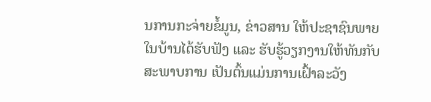ນການກະຈ່າຍຂໍ້ມູນ, ຂ່າວສານ ໃຫ້ປະຊາຊົນພາຍໃນບ້ານໄດ້ຮັບຟັງ ແລະ ຮັບຮູ້ວຽກງານໃຫ້ທັນກັບສະພາບການ ເປັນຕົ້ນແມ່ນການເຝົ້າລະວັງ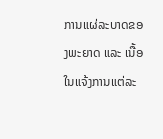ການແຜ່ລະບາດຂອງພະຍາດ ແລະ ເນື້ອໃນແຈ້ງການແຕ່ລະ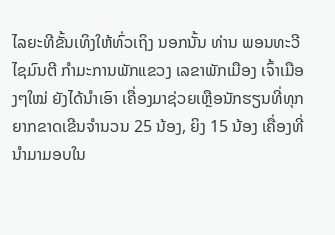ໄລຍະທີຂັ້ນເທິງໃຫ້ທົ່ວເຖິງ ນອກນັ້ນ ທ່ານ ພອນທະວີ ໄຊມົນຕີ ກຳມະການພັກແຂວງ ເລຂາພັກເມືອງ ເຈົ້າເມືອງໆໃໝ່ ຍັງໄດ້ນຳເອົາ ເຄື່ອງມາຊ່ວຍເຫຼືອນັກຮຽນທີ່ທຸກຍາກຂາດເຂີນຈຳນວນ 25 ນ້ອງ, ຍິງ 15 ນ້ອງ ເຄື່ອງທີ່ນໍາມາມອບໃນ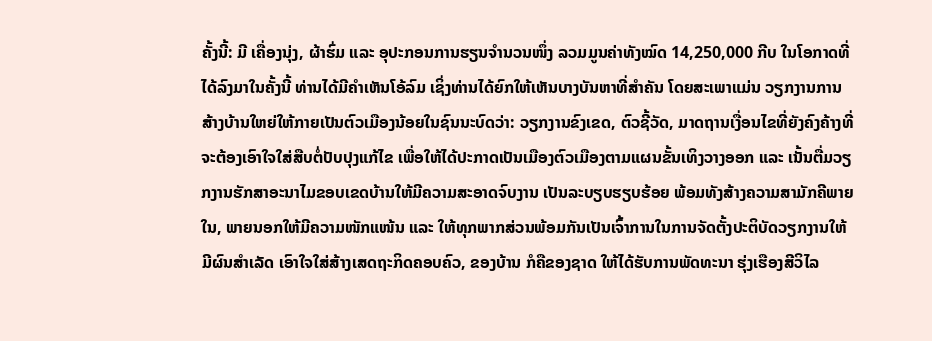ຄັ້ງນີ້: ມີ ເຄື່ອງນຸ່ງ, ຜ້າຮົ່ມ ແລະ ອຸປະກອນການຮຽນຈຳນວນໜຶ່ງ ລວມມູນຄ່າທັງໝົດ 14,250,000 ກີບ ໃນໂອກາດທີ່ໄດ້ລົງມາໃນຄັ້ງນີ້ ທ່ານໄດ້ມີຄຳເຫັນໂອ້ລົມ ເຊິ່ງທ່ານໄດ້ຍົກໃຫ້ເຫັນບາງບັນຫາທີ່ສຳຄັນ ໂດຍສະເພາແມ່ນ ວຽກງານການສ້າງບ້ານໃຫຍ່ໃຫ້ກາຍເປັນຕົວເມືອງນ້ອຍໃນຊົນນະບົດວ່າ: ວຽກງານຂົງເຂດ, ຕົວຊີ້ວັດ, ມາດຖານເງື່ອນໄຂທີ່ຍັງຄົງຄ້າງທີ່ຈະຕ້ອງເອົາໃຈໃສ່ສືບຕໍ່ປັບປຸງແກ້ໄຂ ເພື່ອໃຫ້ໄດ້ປະກາດເປັນເມືອງຕົວເມືອງຕາມແຜນຂັ້ນເທິງວາງອອກ ແລະ ເນັ້ນຕື່ມວຽກງານຮັກສາອະນາໄມຂອບເຂດບ້ານໃຫ້ມີຄວາມສະອາດຈົບງານ ເປັນລະບຽບຮຽບຮ້ອຍ ພ້ອມທັງສ້າງຄວາມສາມັກຄີພາຍໃນ, ພາຍນອກໃຫ້ມີຄວາມໜັກແໜ້ນ ແລະ ໃຫ້ທຸກພາກສ່ວນພ້ອມກັນເປັນເຈົ້າການໃນການຈັດຕັ້ງປະຕິບັດວຽກງານໃຫ້ມີຜົນສຳເລັດ ເອົາໃຈໃສ່ສ້າງເສດຖະກິດຄອບຄົວ, ຂອງບ້ານ ກໍຄືຂອງຊາດ ໃຫ້ໄດ້ຮັບການພັດທະນາ ຮຸ່ງເຮືອງສີວິໄລ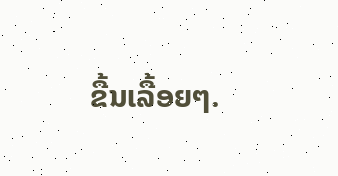ຂື້ນເລື້ອຍໆ.